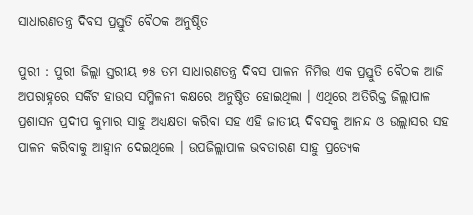ସାଧାରଣତନ୍ତ୍ର ଦିବସ ପ୍ରସ୍ତୁତି ବୈଠକ ଅନୁଷ୍ଠିତ

ପୁରୀ : ପୁରୀ ଜିଲ୍ଲା ସ୍ତରୀୟ ୭୫ ତମ ସାଧାରଣତନ୍ତ୍ର ଦିବସ ପାଳନ ନିମିତ୍ତ ଏକ ପ୍ରସ୍ତୁତି ବୈଠକ ଆଜି ଅପରାହ୍ନରେ ସର୍କିଟ ହାଉସ ସମ୍ମିଳନୀ କକ୍ଷରେ ଅନୁଷ୍ଠିତ ହୋଇଥିଲା । ଏଥିରେ ଅତିରିକ୍ତ ଜିଲ୍ଲାପାଳ ପ୍ରଶାସନ ପ୍ରଦୀପ କୁମାର ସାହୁ ଅଧ୍ୟକ୍ଷତା କରିବା ସହ ଏହି ଜାତୀୟ ଦିବସକୁ ଆନନ୍ଦ ଓ ଉଲ୍ଲାସର ସହ ପାଳନ କରିବାକୁ ଆହ୍ୱାନ ଦେଇଥିଲେ । ଉପଜିଲ୍ଲାପାଳ ଭବତାରଣ ସାହୁ ପ୍ରତ୍ୟେକ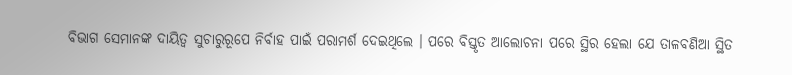ବିଭାଗ ସେମାନଙ୍କ ଦାୟିତ୍ୱ ସୁଚାରୁରୂପେ ନିର୍ବାହ ପାଇଁ ପରାମର୍ଶ ଦେଇଥିଲେ । ପରେ ବିସ୍ତୃତ ଆଲୋଚନା ପରେ ସ୍ଥିର ହେଲା ଯେ ତାଳବଣିଆ ସ୍ଥିତ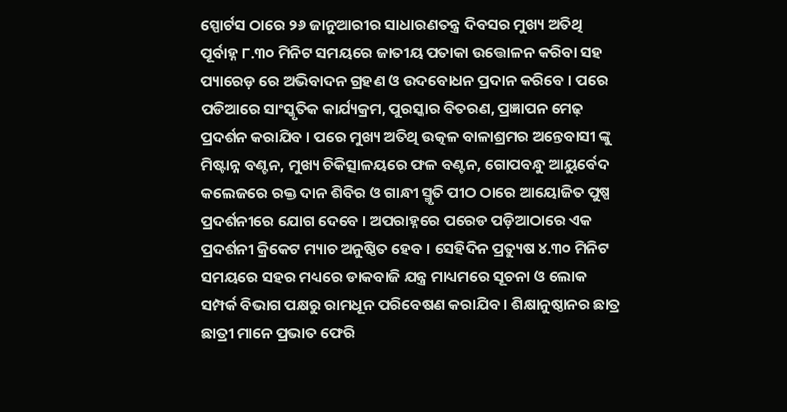ସ୍ପୋର୍ଟସ ଠାରେ ୨୬ ଜାନୁଆରୀର ସାଧାରଣତନ୍ତ୍ର ଦିବସର ମୁଖ୍ୟ ଅତିଥି ପୂର୍ବାହ୍ନ ୮.୩୦ ମିନିଟ ସମୟରେ ଜାତୀୟ ପତାକା ଉତ୍ତୋଳନ କରିବା ସହ ପ୍ୟାରେଡ଼ ରେ ଅଭିବାଦନ ଗ୍ରହଣ ଓ ଉଦବୋଧନ ପ୍ରଦାନ କରିବେ । ପରେ ପଡିଆରେ ସାଂସ୍କୃତିକ କାର୍ଯ୍ୟକ୍ରମ, ପୁରସ୍କାର ବିତରଣ, ପ୍ରଜ୍ଞାପନ ମେଢ଼ ପ୍ରଦର୍ଶନ କରାଯିବ । ପରେ ମୁଖ୍ୟ ଅତିଥି ଉତ୍କଳ ବାଳାଶ୍ରମର ଅନ୍ତେବାସୀ ଙ୍କୁ ମିଷ୍ଟାନ୍ନ ବଣ୍ଟନ, ମୁଖ୍ୟ ଚିକିତ୍ସାଳୟରେ ଫଳ ବଣ୍ଟନ, ଗୋପବନ୍ଧୁ ଆୟୁର୍ବେଦ କଲେଜରେ ରକ୍ତ ଦାନ ଶିବିର ଓ ଗାନ୍ଧୀ ସ୍ମୃତି ପୀଠ ଠାରେ ଆୟୋଜିତ ପୁଷ୍ପ ପ୍ରଦର୍ଶନୀରେ ଯୋଗ ଦେବେ । ଅପରାହ୍ନରେ ପରେଡ ପଡ଼ିଆଠାରେ ଏକ ପ୍ରଦର୍ଶନୀ କ୍ରିକେଟ ମ୍ୟାଚ ଅନୁଷ୍ଠିତ ହେବ । ସେହିଦିନ ପ୍ରତ୍ୟୁଷ ୪.୩୦ ମିନିଟ ସମୟରେ ସହର ମଧ୍ୟରେ ଡାକବାଜି ଯନ୍ତ୍ର ମାଧ୍ୟମରେ ସୂଚନା ଓ ଲୋକ ସମ୍ପର୍କ ବିଭାଗ ପକ୍ଷରୁ ରାମଧୂନ ପରିବେଷଣ କରାଯିବ । ଶିକ୍ଷାନୁଷ୍ଠାନର ଛାତ୍ର ଛାତ୍ରୀ ମାନେ ପ୍ରଭାତ ଫେରି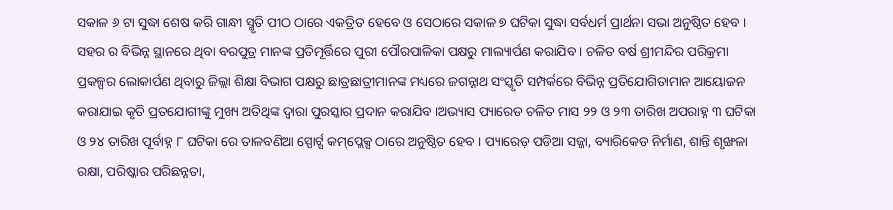ସକାଳ ୬ ଟା ସୁଦ୍ଧା ଶେଷ କରି ଗାନ୍ଧୀ ସ୍ମୃତି ପୀଠ ଠାରେ ଏକତ୍ରିତ ହେବେ ଓ ସେଠାରେ ସକାଳ ୭ ଘଟିକା ସୁଦ୍ଧା ସର୍ବଧର୍ମ ପ୍ରାର୍ଥନା ସଭା ଅନୁଷ୍ଠିତ ହେବ । ସହର ର ବିଭିନ୍ନ ସ୍ଥାନରେ ଥିବା ବରପୁତ୍ର ମାନଙ୍କ ପ୍ରତିମୂର୍ତ୍ତିରେ ପୁରୀ ପୌରପାଳିକା ପକ୍ଷରୁ ମାଲ୍ୟାର୍ପଣ କରାଯିବ । ଚଳିତ ବର୍ଷ ଶ୍ରୀମନ୍ଦିର ପରିକ୍ରମା ପ୍ରକଳ୍ପର ଲୋକାର୍ପଣ ଥିବାରୁ ଜିଲ୍ଲା ଶିକ୍ଷା ବିଭାଗ ପକ୍ଷରୁ ଛାତ୍ରଛାତ୍ରୀମାନଙ୍କ ମଧ୍ୟରେ ଜଗନ୍ନାଥ ସଂସ୍କୃତି ସମ୍ପର୍କରେ ବିଭିନ୍ନ ପ୍ରତିଯୋଗିତାମାନ ଆୟୋଜନ କରାଯାଇ କୃତି ପ୍ରତଯୋଗୀଙ୍କୁ ମୁଖ୍ୟ ଅତିଥିଙ୍କ ଦ୍ୱାରା ପୁରସ୍କାର ପ୍ରଦାନ କରାଯିବ ।ଅଭ୍ୟାସ ପ୍ୟାରେଡ ଚଳିତ ମାସ ୨୨ ଓ ୨୩ ତାରିଖ ଅପରାହ୍ନ ୩ ଘଟିକା ଓ ୨୪ ତାରିଖ ପୂର୍ବାହ୍ନ ୮ ଘଟିକା ରେ ତାଳବଣିଆ ସ୍ପୋର୍ଟ୍ସ କମ୍‌ପ୍ଲେକ୍ସ ଠାରେ ଅନୁଷ୍ଠିତ ହେବ । ପ୍ୟାରେଡ଼ ପଡିଆ ସଜ୍ଜା, ବ୍ୟାରିକେଡ ନିର୍ମାଣ, ଶାନ୍ତି ଶୃଙ୍ଖଳା ରକ୍ଷା, ପରିଷ୍କାର ପରିଛନ୍ନତା,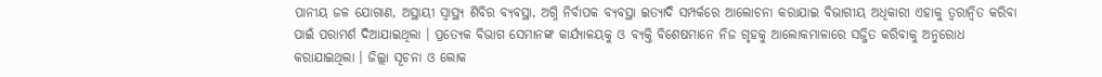ପାନୀୟ ଜଳ ଯୋଗାଣ, ଅସ୍ଥାୟୀ ସ୍ୱାସ୍ଥ୍ୟ ଶିବିର ବ୍ୟବସ୍ଥା, ଅଗ୍ନି ନିର୍ବାପକ ବ୍ୟବସ୍ଥା ଇତ୍ୟାଦି ସମ୍ପର୍କରେ ଆଲୋଚନା କରାଯାଇ ବିଭାଗୀୟ ଅଧିକାରୀ ଏହାକୁ ତ୍ୱରାନ୍ୱିତ କରିବା ପାଇଁ ପରାମର୍ଶ ଦିଆଯାଇଥିଲା । ପ୍ରତ୍ୟେକ ବିଭାଗ ସେମାନଙ୍କ କାର୍ଯ୍ୟାଳୟକୁ ଓ ବ୍ୟକ୍ତି ବିଶେଷମାନେ ନିଜ ଗୃହକୁ ଆଲୋକମାଳାରେ ସଜ୍ଜିତ କରିବାକୁ ଅନୁରୋଧ କରାଯାଇଥିଲା । ଜିଲ୍ଲା ସୂଚନା ଓ ଲୋକ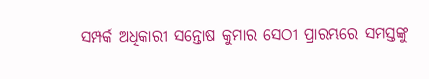ସମ୍ପର୍କ ଅଧିକାରୀ ସନ୍ତୋଷ କୁମାର ସେଠୀ ପ୍ରାରମ୍ଭରେ ସମସ୍ତଙ୍କୁ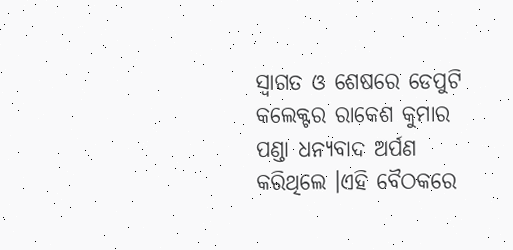ସ୍ୱାଗତ ଓ ଶେଷରେ ଡେପୁଟି କଲେକ୍ଟର ରାକେଶ କୁମାର ପଣ୍ଡା ଧନ୍ୟବାଦ ଅର୍ପଣ କରିଥିଲେ ।ଏହି ବୈଠକରେ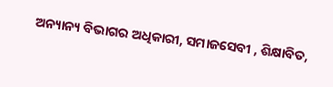ଅନ୍ୟାନ୍ୟ ବିଭାଗର ଅଧିକାରୀ, ସମାଜସେବୀ , ଶିକ୍ଷାବିତ,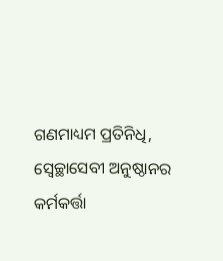ଗଣମାଧ୍ୟମ ପ୍ରତିନିଧି, ସ୍ୱେଚ୍ଛାସେବୀ ଅନୁଷ୍ଠାନର କର୍ମକର୍ତ୍ତା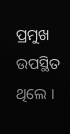ପ୍ରମୁଖ ଉପସ୍ଥିତ ଥିଲେ ।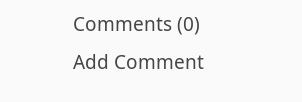Comments (0)
Add Comment